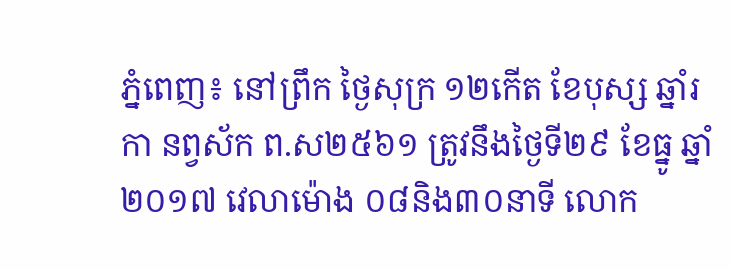ភ្នំពេញ៖ នៅព្រឹក ថ្ងៃសុក្រ ១២កើត ខែបុស្ស ឆ្នាំរកា នព្វស័ក ព.ស២៥៦១ ត្រូវនឹងថ្ងៃទី២៩ ខែធ្នូ ឆ្នាំ២០១៧ វេលាម៉ោង ០៨និង៣០នាទី លោក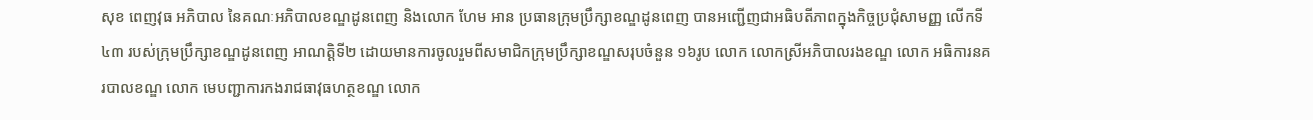សុខ ពេញវុធ អភិបាល នៃគណៈអភិបាលខណ្ឌដូនពេញ និងលោក ហែម អាន ប្រធានក្រុមប្រឹក្សាខណ្ឌដូនពេញ បានអញ្ជើញជាអធិបតីភាពក្នុងកិច្ចប្រជុំសាមញ្ញ លើកទី៤៣ របស់ក្រុមប្រឹក្សាខណ្ឌដូនពេញ អាណត្តិទី២ ដោយមានការចូលរួមពីសមាជិកក្រុមប្រឹក្សាខណ្ឌសរុបចំនួន ១៦រូប លោក លោកស្រីអភិបាលរងខណ្ឌ លោក អធិការនគរបាលខណ្ឌ លោក មេបញ្ជាការកងរាជធាវុធហត្ថខណ្ឌ លោក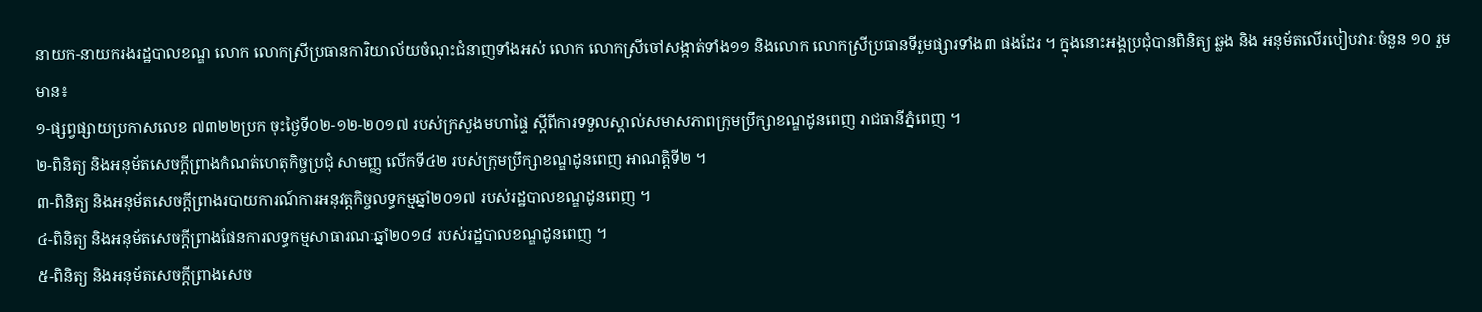នាយក-នាយករងរដ្ឋបាលខណ្ឌ លោក លោកស្រីប្រធានការិយាល័យចំណុះជំនាញទាំងអស់ លោក លោកស្រីចៅសង្កាត់ទាំង១១ និងលោក លោកស្រីប្រធានទីរួមផ្សារទាំង៣ ផងដែរ ។ ក្នុងនោះអង្គប្រជុំបានពិនិត្យ ឆ្លង និង អនុម័តលើរបៀបវារៈចំនួន ១០ រួមមាន៖
១-ផ្សព្វផ្សាយប្រកាសលេខ ៧៣២២ប្រក ចុះថ្ងៃទី០២-១២-២០១៧ របស់ក្រសួងមហាផ្ទៃ ស្តីពីការទទួលស្គាល់សមាសភាពក្រុមប្រឹក្សាខណ្ឌដូនពេញ រាជធានីភ្នំពេញ ។
២-ពិនិត្យ និងអនុម័តសេចក្តីព្រាងកំណត់ហេតុកិច្ចប្រជុំ សាមញ្ញ លើកទី៤២ របស់ក្រុមប្រឹក្សាខណ្ឌដូនពេញ អាណត្តិទី២ ។
៣-ពិនិត្យ និងអនុម័តសេចក្តីព្រាងរបាយការណ៍ការអនុវត្តកិច្ចលទ្ធកម្មឆ្នាំ២០១៧ របស់រដ្ឋបាលខណ្ឌដូនពេញ ។
៤-ពិនិត្យ និងអនុម័តសេចក្តីព្រាងផែនការលទ្ធកម្មសាធារណៈឆ្នាំ២០១៨ របស់រដ្ឋបាលខណ្ឌដូនពេញ ។
៥-ពិនិត្យ និងអនុម័តសេចក្តីព្រាងសេច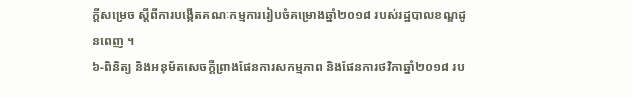ក្តីសម្រេច ស្តីពីការបង្កើតគណៈកម្មការរៀបចំគម្រោងឆ្នាំ២០១៨ របស់រដ្ឋបាលខណ្ឌដូនពេញ ។
៦-ពិនិត្យ និងអនុម័តសេចក្តីព្រាងផែនការសកម្មភាព និងផែនការថវិកាឆ្នាំ២០១៨ រប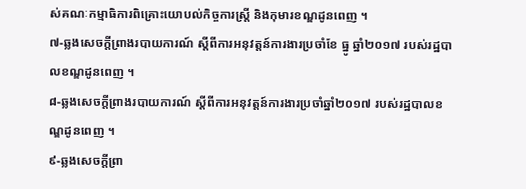ស់គណៈកម្មាធិការពិគ្រោះយោបល់កិច្ចការស្រ្តី និងកុមារខណ្ឌដូនពេញ ។
៧-ឆ្លងសេចក្តីព្រាងរបាយការណ៍ ស្តីពីការអនុវត្តន៍ការងារប្រចាំខែ ធ្នូ ឆ្នាំ២០១៧ របស់រដ្ឋបាលខណ្ឌដូនពេញ ។
៨-ឆ្លងសេចក្តីព្រាងរបាយការណ៍ ស្តីពីការអនុវត្តន៍ការងារប្រចាំឆ្នាំ២០១៧ របស់រដ្ឋបាលខណ្ឌដូនពេញ ។
៩-ឆ្លងសេចក្តីព្រា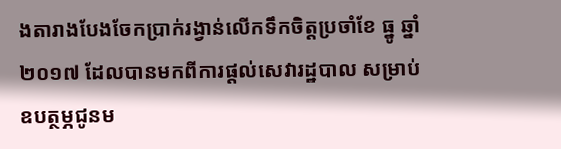ងតារាងបែងចែកប្រាក់រង្វាន់លើកទឹកចិត្តប្រចាំខែ ធ្នូ ឆ្នាំ២០១៧ ដែលបានមកពីការផ្តល់សេវារដ្ឋបាល សម្រាប់ឧបត្ថម្ភជូនម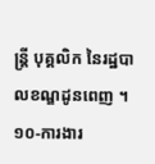ន្ត្រី បុគ្គលិក នៃរដ្ឋបាលខណ្ឌដូនពេញ ។
១០-ការងារ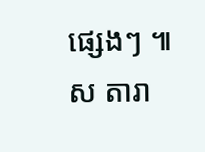ផ្សេងៗ ៕ស តារា